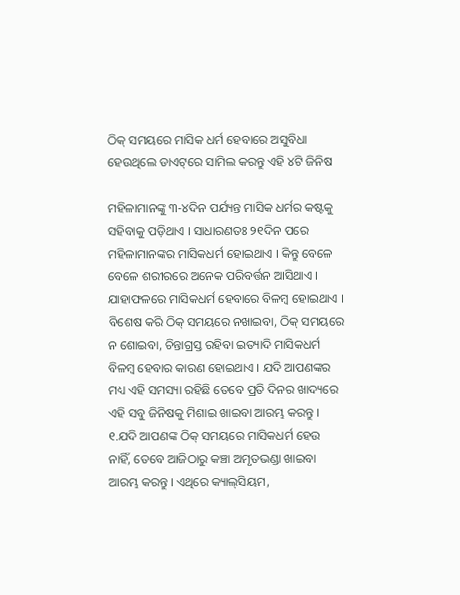ଠିକ୍‌ ସମୟରେ ମାସିକ ଧର୍ମ ହେବାରେ ଅସୁବିଧା ହେଉଥିଲେ ଡାଏଟ୍‌ରେ ସାମିଲ କରନ୍ତୁ ଏହି ୪ଟି ଜିନିଷ

ମହିଳାମାନଙ୍କୁ ୩-୪ଦିନ ପର୍ଯ୍ୟନ୍ତ ମାସିକ ଧର୍ମର କଷ୍ଟକୁ ସହିବାକୁ ପଡ଼ିଥାଏ । ସାଧାରଣତଃ ୨୧ଦିନ ପରେ ମହିଳାମାନଙ୍କର ମାସିକଧର୍ମ ହୋଇଥାଏ । କିନ୍ତୁ ବେଳେ ବେଳେ ଶରୀରରେ ଅନେକ ପରିବର୍ତ୍ତନ ଆସିଥାଏ । ଯାହାଫଳରେ ମାସିକଧର୍ମ ହେବାରେ ବିଳମ୍ବ ହୋଇଥାଏ । ବିଶେଷ କରି ଠିକ୍‌ ସମୟରେ ନଖାଇବା, ଠିକ୍‌ ସମୟରେ ନ ଶୋଇବା, ଚିନ୍ତାଗ୍ରସ୍ତ ରହିବା ଇତ୍ୟାଦି ମାସିକଧର୍ମ ବିଳମ୍ବ ହେବାର କାରଣ ହୋଇଥାଏ । ଯଦି ଆପଣଙ୍କର ମଧ୍ୟ ଏହି ସମସ୍ୟା ରହିଛି ତେବେ ପ୍ରତି ଦିନର ଖାଦ୍ୟରେ ଏହି ସବୁ ଜିନିଷକୁ ମିଶାଇ ଖାଇବା ଆରମ୍ଭ କରନ୍ତୁ ।
୧.ଯଦି ଆପଣଙ୍କ ଠିକ୍‌ ସମୟରେ ମାସିକଧର୍ମ ହେଉ ନାହିଁ, ତେବେ ଆଜିଠାରୁ କଞ୍ଚା ଅମୃତଭଣ୍ଡା ଖାଇବା ଆରମ୍ଭ କରନ୍ତୁ । ଏଥିରେ କ୍ୟାଲ୍‌ସିୟମ,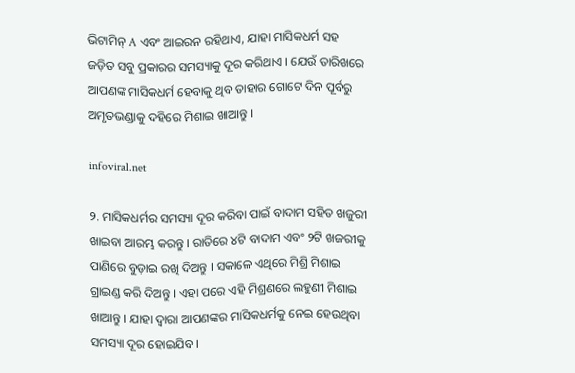ଭିଟାମିନ୍‌ A ଏବଂ ଆଇରନ ରହିଥାଏ, ଯାହା ମାସିକଧର୍ମ ସହ ଜଡ଼ିତ ସବୁ ପ୍ରକାରର ସମସ୍ୟାକୁ ଦୂର କରିଥାଏ । ଯେଉଁ ତାରିଖରେ ଆପଣଙ୍କ ମାସିକଧର୍ମ ହେବାକୁ ଥିବ ତାହାର ଗୋଟେ ଦିନ ପୂର୍ବରୁ ଅମୃତଭଣ୍ଡାକୁ ଦହିରେ ମିଶାଇ ଖାଆନ୍ତୁ ।

infoviral.net

୨. ମାସିକଧର୍ମର ସମସ୍ୟା ଦୂର କରିବା ପାଇଁ ବାଦାମ ସହିତ ଖଜୁରୀ ଖାଇବା ଆରମ୍ଭ କରନ୍ତୁ । ରାତିରେ ୪ଟି ବାଦାମ ଏବଂ ୨ଟି ଖଜରୀକୁ ପାଣିରେ ବୁଡ଼ାଇ ରଖି ଦିଅନ୍ତୁ । ସକାଳେ ଏଥିରେ ମିଶ୍ରି ମିଶାଇ ଗ୍ରାଇଣ୍ଡ କରି ଦିଅନ୍ତୁ । ଏହା ପରେ ଏହି ମିଶ୍ରଣରେ ଲହୁଣୀ ମିଶାଇ ଖାଆନ୍ତୁ । ଯାହା ଦ୍ୱାରା ଆପଣଙ୍କର ମାସିକଧର୍ମକୁ ନେଇ ହେଉଥିବା ସମସ୍ୟା ଦୂର ହୋଇଯିବ ।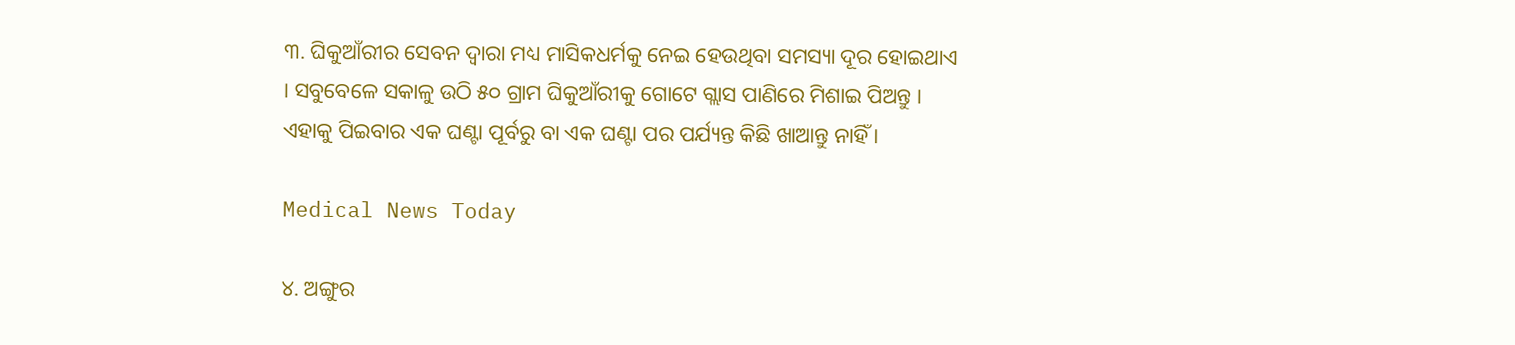୩. ଘିକୁଆଁରୀର ସେବନ ଦ୍ୱାରା ମଧ୍ୟ ମାସିକଧର୍ମକୁ ନେଇ ହେଉଥିବା ସମସ୍ୟା ଦୂର ହୋଇଥାଏ । ସବୁବେଳେ ସକାଳୁ ଉଠି ୫୦ ଗ୍ରାମ ଘିକୁଆଁରୀକୁ ଗୋଟେ ଗ୍ଲାସ ପାଣିରେ ମିଶାଇ ପିଅନ୍ତୁ । ଏହାକୁ ପିଇବାର ଏକ ଘଣ୍ଟା ପୂର୍ବରୁ ବା ଏକ ଘଣ୍ଟା ପର ପର୍ଯ୍ୟନ୍ତ କିଛି ଖାଆନ୍ତୁ ନାହିଁ ।

Medical News Today

୪. ଅଙ୍ଗୁର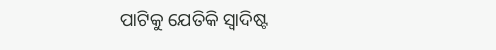ପାଟିକୁ ଯେତିକି ସ୍ୱାଦିଷ୍ଟ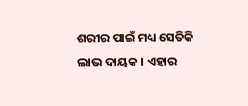ଶରୀର ପାଇଁ ମଧ୍ୟ ସେତିକି ଲାଭ ଦାୟକ । ଏହାର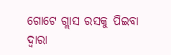ଗୋଟେ ଗ୍ଲାସ ରସକୁ ପିଇବା ଦ୍ୱାରା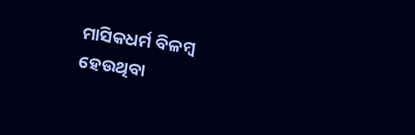ମାସିକଧର୍ମ ବିଳମ୍ବ ହେଉଥିବା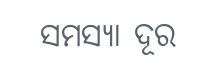ସମସ୍ୟା ଦୂର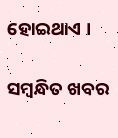ହୋଇଥାଏ ।

ସମ୍ବନ୍ଧିତ ଖବର